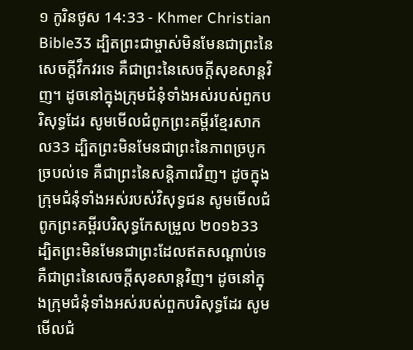១ កូរិនថូស 14:33 - Khmer Christian Bible33 ដ្បិតព្រះជាម្ចាស់មិនមែនជាព្រះនៃសេចក្ដីវឹកវរទេ គឺជាព្រះនៃសេចក្ដីសុខសាន្ដវិញ។ ដូចនៅក្នុងក្រុមជំនុំទាំងអស់របស់ពួកបរិសុទ្ធដែរ សូមមើលជំពូកព្រះគម្ពីរខ្មែរសាកល33 ដ្បិតព្រះមិនមែនជាព្រះនៃភាពច្របូកច្របល់ទេ គឺជាព្រះនៃសន្តិភាពវិញ។ ដូចក្នុងក្រុមជំនុំទាំងអស់របស់វិសុទ្ធជន សូមមើលជំពូកព្រះគម្ពីរបរិសុទ្ធកែសម្រួល ២០១៦33 ដ្បិតព្រះមិនមែនជាព្រះដែលឥតសណ្ដាប់ទេ គឺជាព្រះនៃសេចក្តីសុខសាន្តវិញ។ ដូចនៅក្នុងក្រុមជំនុំទាំងអស់របស់ពួកបរិសុទ្ធដែរ សូមមើលជំ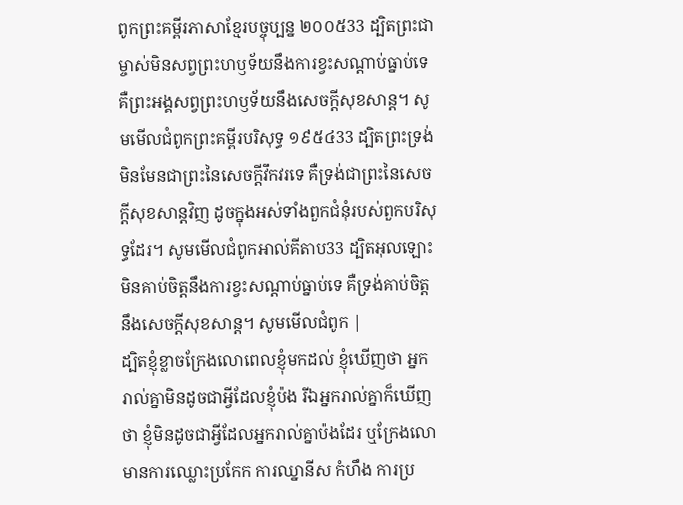ពូកព្រះគម្ពីរភាសាខ្មែរបច្ចុប្បន្ន ២០០៥33 ដ្បិតព្រះជាម្ចាស់មិនសព្វព្រះហឫទ័យនឹងការខ្វះសណ្ដាប់ធ្នាប់ទេ គឺព្រះអង្គសព្វព្រះហឫទ័យនឹងសេចក្ដីសុខសាន្ត។ សូមមើលជំពូកព្រះគម្ពីរបរិសុទ្ធ ១៩៥៤33 ដ្បិតព្រះទ្រង់មិនមែនជាព្រះនៃសេចក្ដីវឹកវរទេ គឺទ្រង់ជាព្រះនៃសេចក្ដីសុខសាន្តវិញ ដូចក្នុងអស់ទាំងពួកជំនុំរបស់ពួកបរិសុទ្ធដែរ។ សូមមើលជំពូកអាល់គីតាប33 ដ្បិតអុលឡោះមិនគាប់ចិត្តនឹងការខ្វះសណ្ដាប់ធ្នាប់ទេ គឺទ្រង់គាប់ចិត្តនឹងសេចក្ដីសុខសាន្ដ។ សូមមើលជំពូក |
ដ្បិតខ្ញុំខ្លាចក្រែងលោពេលខ្ញុំមកដល់ ខ្ញុំឃើញថា អ្នករាល់គ្នាមិនដូចជាអ្វីដែលខ្ញុំប៉ង រីឯអ្នករាល់គ្នាក៏ឃើញថា ខ្ញុំមិនដូចជាអ្វីដែលអ្នករាល់គ្នាប៉ងដែរ ឬក្រែងលោមានការឈ្លោះប្រកែក ការឈ្នានីស កំហឹង ការប្រ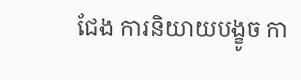ជែង ការនិយាយបង្ខូច កា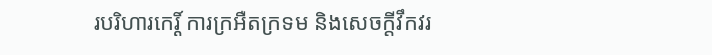របរិហារកេរ្ដិ៍ ការក្រអឺតក្រទម និងសេចក្ដីវឹកវរ